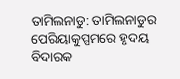ତାମିଲନାଡୁ: ତାମିଲନାଡୁର ପେରିୟାକୁପ୍ପମରେ ହୃଦୟ ବିଦାରକ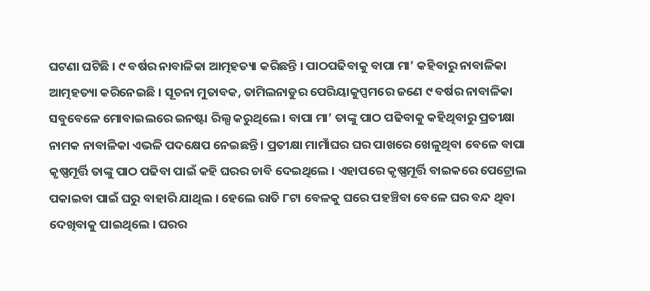ଘଟଣା ଘଟିଛି । ୯ ବର୍ଷର ନାବାଳିକା ଆତ୍ମହତ୍ୟା କରିଛନ୍ତି । ପାଠପଢିବାକୁ ବାପା ମା’ କହିବାରୁ ନାବାଳିକା ଆତ୍ମହତ୍ୟା କରିନେଇଛି । ସୂଚନା ମୁତାବକ, ତାମିଲନାଡୁର ପେରିୟାକୁପ୍ପମରେ ଜଣେ ୯ ବର୍ଷର ନାବାଳିକା ସବୁବେଳେ ମୋବାଇଲରେ ଇନଷ୍ଟା ରିଲ୍ସ କରୁଥିଲେ । ବାପା ମା’ ତାଙ୍କୁ ପାଠ ପଢିବାକୁ କହିଥିବାରୁ ପ୍ରତୀକ୍ଷା ନାମକ ନାବାଳିକା ଏଭଳି ପଦକ୍ଷେପ ନେଇଛନ୍ତି । ପ୍ରତୀକ୍ଷା ମାମାଁଘର ଘର ପାଖରେ ଖେଳୁଥିବା ବେଳେ ବାପା କୃଷ୍ଣମୂର୍ତ୍ତି ତାଙ୍କୁ ପାଠ ପଢିବା ପାଇଁ କହି ଘରର ଚାବି ଦେଇଥିଲେ । ଏହାପରେ କୃଷ୍ଣମୂର୍ତ୍ତି ବାଇକରେ ପେଟ୍ରୋଲ ପକାଇବା ପାଇଁ ଘରୁ ବାହାରି ଯାଥିଲ । ହେଲେ ରାତି ୮ଟା ବେଳକୁ ଘରେ ପହଞ୍ଚିବା ବେଳେ ଘର ବନ୍ଦ ଥିବା ଦେଖିବାକୁ ପାଇଥିଲେ । ଘରର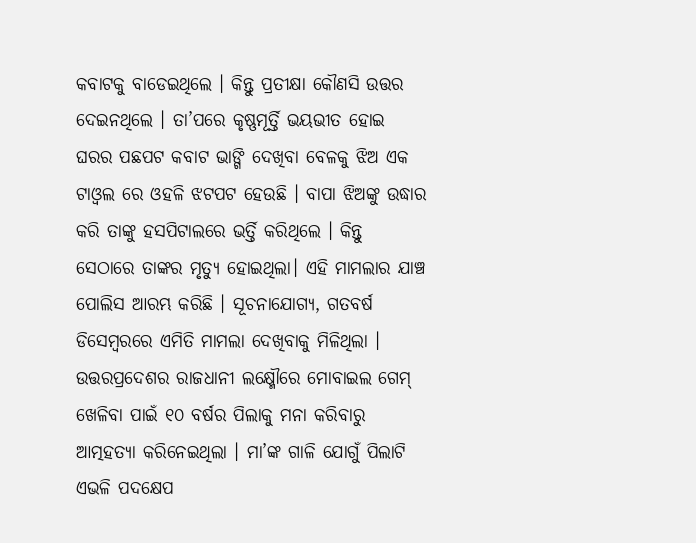କବାଟକୁ ବାଡେଇଥିଲେ । କିନ୍ତୁ ପ୍ରତୀକ୍ଷା କୌଣସି ଉତ୍ତର ଦେଇନଥିଲେ । ତା’ପରେ କୃଷ୍ଣମୂର୍ତ୍ତି ଭୟଭୀତ ହୋଇ ଘରର ପଛପଟ କବାଟ ଭାଙ୍ଗି ଦେଖିବା ବେଳକୁ ଝିଅ ଏକ ଟାଓ୍ଵଲ ରେ ଓହଳି ଝଟପଟ ହେଉଛି । ବାପା ଝିଅଙ୍କୁ ଉଦ୍ଧାର କରି ତାଙ୍କୁ ହସପିଟାଲରେ ଭର୍ତ୍ତି କରିଥିଲେ । କିନ୍ତୁ ସେଠାରେ ତାଙ୍କର ମୃତ୍ୟୁ ହୋଇଥିଲା। ଏହି ମାମଲାର ଯାଞ୍ଚ ପୋଲିସ ଆରମ୍ଭ କରିଛି । ସୂଚନାଯୋଗ୍ୟ, ଗତବର୍ଷ ଡିସେମ୍ବରରେ ଏମିତି ମାମଲା ଦେଖିବାକୁ ମିଳିଥିଲା । ଉତ୍ତରପ୍ରଦେଶର ରାଜଧାନୀ ଲକ୍ଷ୍ମୌରେ ମୋବାଇଲ ଗେମ୍ ଖେଳିବା ପାଇଁ ୧୦ ବର୍ଷର ପିଲାକୁ ମନା କରିବାରୁ ଆତ୍ମହତ୍ୟା କରିନେଇଥିଲା । ମା’ଙ୍କ ଗାଳି ଯୋଗୁଁ ପିଲାଟି ଏଭଳି ପଦକ୍ଷେପ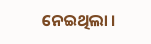ନେଇଥିଲା ।